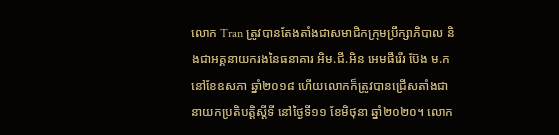លោក Tran ត្រូវបានតែងតាំងជាសមាជិកក្រុមប្រឹក្សាភិបាល និងជាអគ្គនាយករងនៃធនាគារ អិម.ជី.អិន អេមផឹរើរ ប៊ែង ម.ក នៅខែឧសភា ឆ្នាំ២០១៨ ហើយលោកក៏ត្រូវបានជ្រើសតាំងជានាយកប្រតិបត្ដិស្ដីទី នៅថ្ងៃទី១១ ខែមិថុនា ឆ្នាំ២០២០។ លោក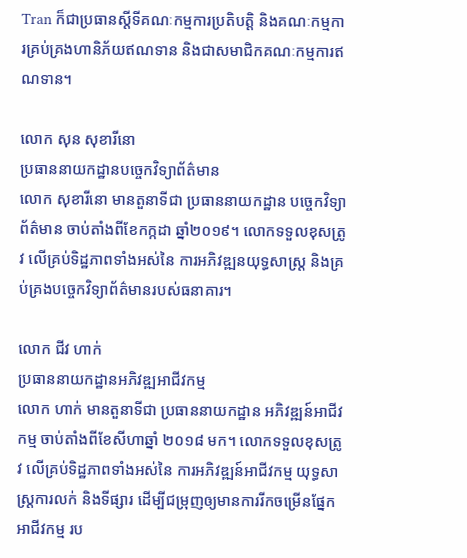Tran ក៏ជាប្រធានស្តីទីគណៈកម្មការប្រតិបត្តិ និងគណៈកម្មការគ្រប់គ្រងហានិភ័យឥណទាន និងជាសមាជិកគណៈកម្មការឥណទាន។

លោក សុន សុខារីនោ
ប្រធាននាយកដ្ឋានបច្ចេកវិទ្យាព័ត៌មាន
លោក សុខារីនោ មានតួនាទីជា ប្រធាននាយកដ្ឋាន បច្ចេកវិទ្យាព័ត៌មាន ចាប់តាំងពីខែកក្កដា ឆ្នាំ២០១៩។ លោកទទួលខុសត្រូវ លើគ្រប់ទិដ្ឋភាពទាំងអស់នៃ ការអភិវឌ្ឍនយុទ្ធសាស្រ្ត និងគ្រប់គ្រងបច្ចេកវិទ្យាព័ត៌មានរបស់ធនាគារ។

លោក ជីវ ហាក់
ប្រធាននាយកដ្ឋានអភិវឌ្ឍអាជីវកម្ម
លោក ហាក់ មានតួនាទីជា ប្រធាននាយកដ្ឋាន អភិវឌ្ឍន៍អាជីវកម្ម ចាប់តាំងពីខែសីហាឆ្នាំ ២០១៨ មក។ លោកទទួលខុសត្រូវ លើគ្រប់ទិដ្ឋភាពទាំងអស់នៃ ការអភិវឌ្ឍន៍អាជីវកម្ម យុទ្ធសាស្រ្តការលក់ និងទីផ្សារ ដើម្បីជម្រុញឲ្យមានការរីកចម្រើនផ្នែកអាជីវកម្ម រប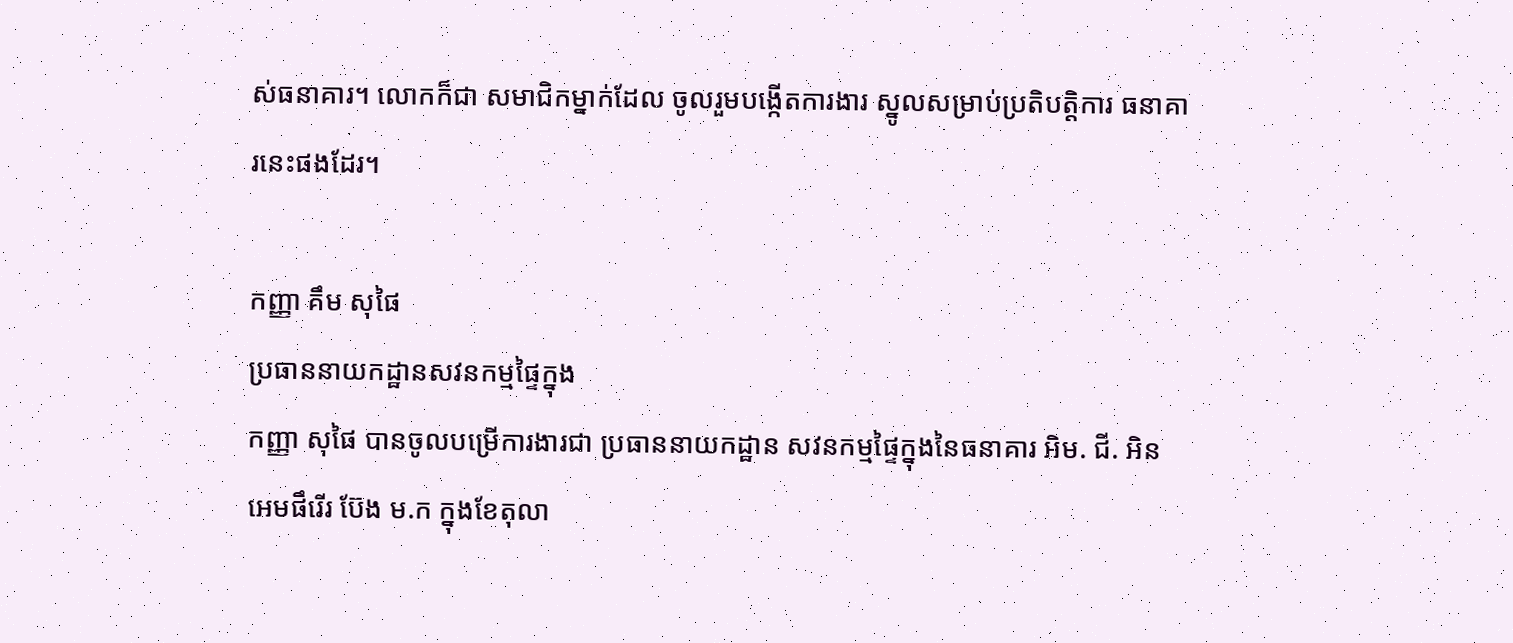ស់ធនាគារ។ លោកក៏ជា សមាជិកម្នាក់ដែល ចូលរួមបង្កើតការងារ ស្នូលសម្រាប់ប្រតិបត្តិការ ធនាគារនេះផងដែរ។

កញ្ញា គឹម សុផៃ
ប្រធាននាយកដ្ឋានសវនកម្មផ្ទៃក្នុង
កញ្ញា សុផៃ បានចូលបម្រើការងារជា ប្រធាននាយកដ្ឋាន សវនកម្មផ្ទៃក្នុងនៃធនាគារ អិម. ជី. អិន អេមផឹរើរ ប៊ែង ម.ក ក្នុងខែតុលា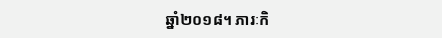ឆ្នាំ២០១៨។ ភារៈកិ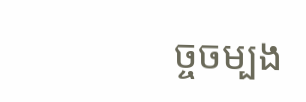ច្ចចម្បង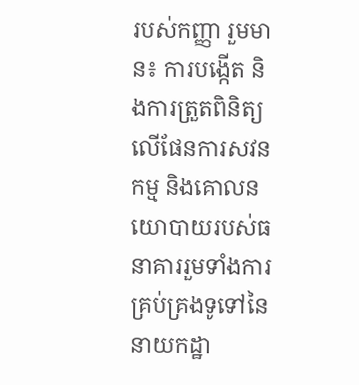របស់កញ្ញា រួមមាន៖ ការបង្កើត និងការត្រួតពិនិត្យ លើផែនការសវនកម្ម និងគោលនយោបាយរបស់ធនាគាររួមទាំងការគ្រប់គ្រងទូទៅនៃ នាយកដ្ឋា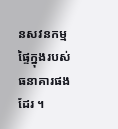នសវនកម្មផ្ទៃក្នុងរបស់ធនាគារផងដែរ ។